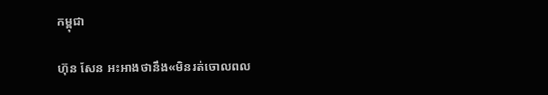កម្ពុជា

ហ៊ុន សែន អះអាងថានឹង«មិនរត់ចោលពល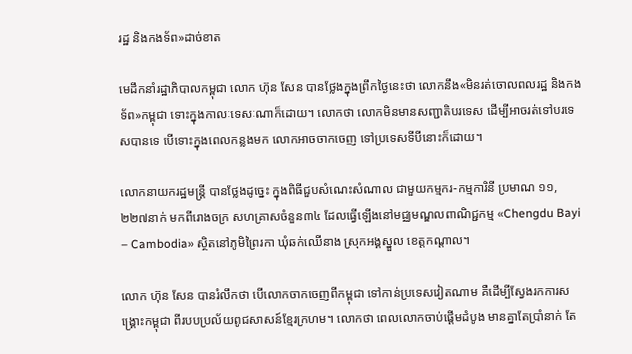រដ្ឋ និងកងទ័ព»ដាច់ខាត

មេដឹកនាំរដ្ឋាភិបាលកម្ពុជា លោក ហ៊ុន សែន បានថ្លែងក្នុងព្រឹកថ្ងៃនេះថា លោកនឹង«មិនរត់ចោលពលរដ្ឋ និងកងទ័ព»កម្ពុជា ទោះក្នុងកាលៈទេសៈណាក៏ដោយ។ លោកថា លោកមិនមានសញ្ជាតិបរទេស ដើម្បីអាចរត់ទៅបរទេសបានទេ បើទោះក្នុងពេលកន្លងមក លោកអាចចាកចេញ ទៅប្រទេសទីបីនោះក៏ដោយ។

លោកនាយករដ្ឋមន្ត្រី បានថ្លែងដូច្នេះ ក្នុងពិធីជួបសំណេះសំណាល ជាមួយកម្មករ-កម្មការិនី ប្រមាណ ១១,២២៧នាក់ មកពីរោងចក្រ សហគ្រាសចំនួន៣៤ ដែលធ្វើឡើងនៅមជ្ឈមណ្ឌលពាណិជ្ជកម្ម «Chengdu Bayi – Cambodia» ស្ថិតនៅភូមិព្រៃរកា ឃុំឆក់ឈើនាង ស្រុកអង្គស្នួល ខេត្តកណ្តាល។

លោក ហ៊ុន សែន បានរំលឹកថា បើលោកចាកចេញពីកម្ពុជា ទៅកាន់ប្រទេសវៀតណាម គឺដើម្បីស្វែងរកការសង្គ្រោះកម្ពុជា ពីរបបប្រល័យពូជសាសន៍ខ្មែរក្រហម។ លោកថា ពេលលោកចាប់ផ្ដើមដំបូង មានគ្នាតែប្រាំនាក់ តែ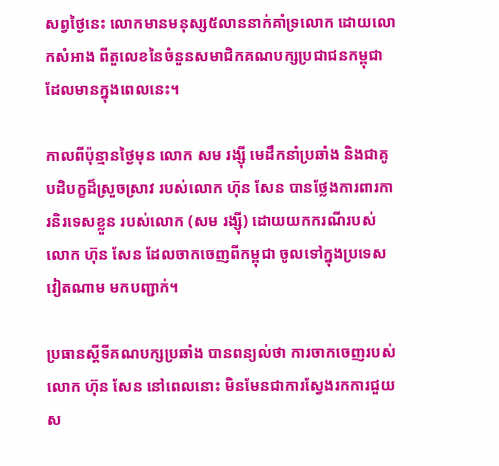សព្វថ្ងៃនេះ លោកមានមនុស្ស៥លាននាក់គាំទ្រលោក ដោយលោកសំអាង ពីតួលេខនៃចំនួនសមាជិកគណបក្សប្រជាជនកម្ពុជា ដែលមានក្នុងពេលនេះ។

កាលពីប៉ុន្មានថ្ងៃមុន លោក សម រង្ស៊ី មេដឹកនាំប្រឆាំង និងជាគូបដិបក្ខដ៏ស្រួចស្រាវ របស់លោក ហ៊ុន សែន បានថ្លែងការពារការនិរទេសខ្លួន របស់លោក (សម រង្ស៊ី) ដោយយកករណីរបស់លោក ហ៊ុន សែន ដែលចាកចេញពីកម្ពុជា ចូលទៅក្នុងប្រទេសវៀតណាម មកបញ្ជាក់។

ប្រធានស្ដីទីគណបក្សប្រឆាំង បានពន្យល់ថា ការចាកចេញរបស់លោក ហ៊ុន សែន នៅពេលនោះ មិនមែនជាការស្វែងរកការជួយស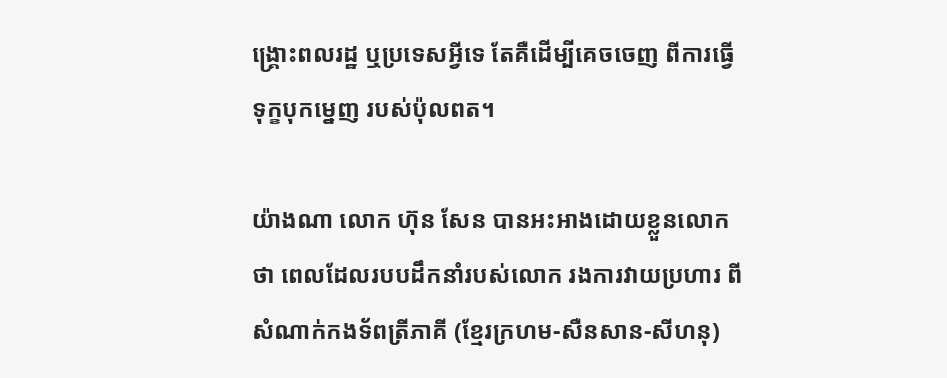ង្គ្រោះពលរដ្ឋ ឬប្រទេសអ្វីទេ តែគឺដើម្បីគេចចេញ ពីការធ្វើទុក្ខបុកម្នេញ របស់ប៉ុលពត។

យ៉ាងណា លោក ហ៊ុន សែន បានអះអាងដោយខ្លួនលោកថា ពេលដែលរបបដឹកនាំរបស់លោក រងការវាយប្រហារ ពីសំណាក់កងទ័ពត្រីភាគី (ខ្មែរក្រហម-សឺនសាន-សីហនុ)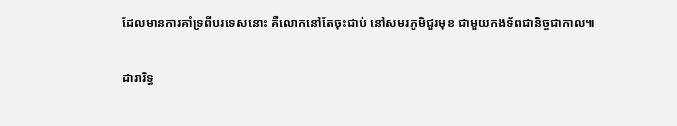ដែលមានការគាំទ្រពីបរទេសនោះ គឺលោកនៅតែចុះជាប់ នៅសមរភូមិជួរមុខ ជាមួយកងទ័ពជានិច្ចជាកាល៕

ដារារិទ្ធ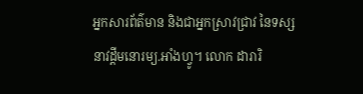អ្នកសារព័ត៌មាន និងជាអ្នកស្រាវជ្រាវ នៃទស្សនាវដ្ដីមនោរម្យ.អាំងហ្វូ។ លោក ដារារិ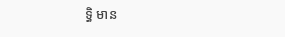ទ្ធិ មាន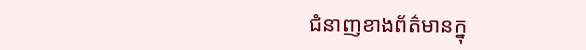ជំនាញខាងព័ត៌មានក្នុ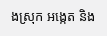ងស្រុក អង្កេត និង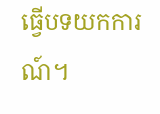ធ្វើបទយកការណ៍។